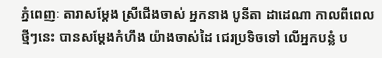ភ្នំពេញៈ តារាសម្តែង ស្រីជើងចាស់ អ្នកនាង បូនីតា ដាដេណា កាលពីពេលថ្មីៗនេះ បានសម្ដែងកំហឹង យ៉ាងចាស់ដៃ ជេរប្រទិចទៅ លើអ្នកបន្លំ ប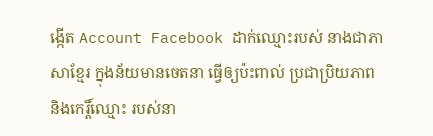ង្កើត Account Facebook ដាក់ឈ្មោះរបស់ នាងជាភាសាខ្មែរ ក្នុងន័យមានចេតនា ធ្វើឲ្យប៉ះពាល់ ប្រជាប្រិយភាព និងកេរ្តិ៍ឈ្មោះ របស់នា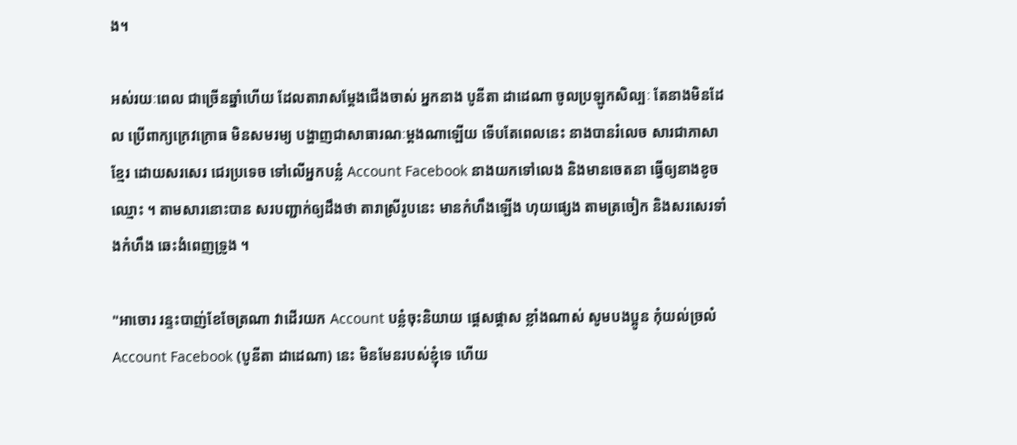ង។

អស់រយៈពេល ជាច្រើនឆ្នាំហើយ ដែលតារាសម្តែងជើងចាស់ អ្នកនាង បូនីតា ដាដេណា ចូលប្រឡូកសិល្បៈ តែនាងមិនដែល ប្រើពាក្យក្រេវក្រោធ មិនសមរម្យ បង្ហាញជាសាធារណៈម្តងណាឡើយ ទើបតែពេលនេះ នាងបានរំលេច សារជាភាសាខ្មែរ ដោយសរសេរ ជេរប្រទេច ទៅលើអ្នកបន្លំ Account Facebook នាងយកទៅលេង និងមានចេតនា ធ្វើឲ្យនាងខូចឈ្មោះ ។ តាមសារនោះបាន សរបញ្ជាក់ឲ្យដឹងថា តារាស្រីរូបនេះ មានកំហឹងឡើង ហុយផ្សេង តាមត្រចៀក និងសរសេរទាំងកំហឹង ឆេះងំពេញទ្រូង ។

"អាចោរ រន្ទះបាញ់ខែចែត្រណា វាដើរយក Account បន្លំចុះនិយាយ ផ្តេសផ្តាស ខ្លាំងណាស់ សូមបងប្អូន កុំយល់ច្រលំ Account Facebook (បូនីតា ដាដេណា) នេះ មិនមែនរបស់ខ្ញុំទេ ហើយ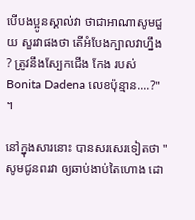បើបងប្អូនស្គាល់វា ថាជាអាណាសូមជួយ សួរវាផងថា តើអំបែងក្បាលវាហ្នឹង ? ត្រូវនឹងស្បែកជើង កែង របស់ Bonita Dadena លេខប៉ុន្មាន....?" ។

នៅក្នុងសារនោះ បានសរសេរទៀតថា "សូមជូនពរវា ឲ្យឆាប់ងាប់តៃហោង ដោ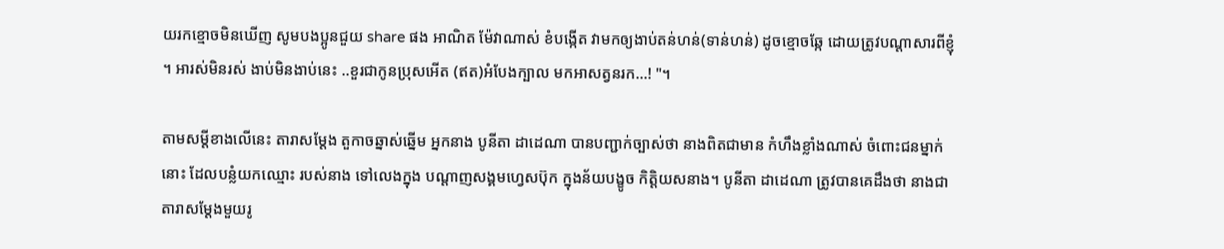យរកខ្មោចមិនឃើញ សូមបងប្អូនជួយ share ផង អាណិត ម៉ែវាណាស់ ខំបង្កើត វាមកឲ្យងាប់តន់ហន់(ទាន់ហន់) ដូចខ្មោចឆ្កែ ដោយត្រូវបណ្តាសារពីខ្ញុំ ។ អារស់មិនរស់ ងាប់មិនងាប់នេះ ..ខួរជាកូនប្រុសអើត (ឥត)អំបែងក្បាល មកអាសត្វនរក…! "។

តាមសម្តីខាងលើនេះ តារាសម្តែង តួកាចឆ្នាស់ឆ្នើម អ្នកនាង បូនីតា ដាដេណា បានបញ្ជាក់ច្បាស់ថា នាងពិតជាមាន កំហឹងខ្លាំងណាស់ ចំពោះជនម្នាក់នោះ ដែលបន្លំយកឈ្មោះ របស់នាង ទៅលេងក្នុង បណ្ដាញសង្គមហ្វេសប៊ុក ក្នុងន័យបង្ខូច កិត្តិយសនាង។ បូនីតា ដាដេណា ត្រូវបានគេដឹងថា នាងជាតារាសម្ដែងមួយរូ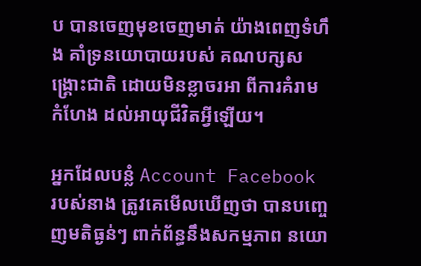ប បានចេញមុខចេញមាត់ យ៉ាងពេញទំហឹង គាំទ្រនយោបាយរបស់ គណបក្សសង្គ្រោះជាតិ ដោយមិនខ្លាចរអា ពីការគំរាមកំហែង ដល់អាយុជីវិតអ្វីឡើយ។

អ្នកដែលបន្លំ Account Facebook របស់នាង ត្រូវគេមើលឃើញថា បានបញ្ចេញមតិធ្ងន់ៗ ពាក់ព័ន្ធនឹងសកម្មភាព នយោ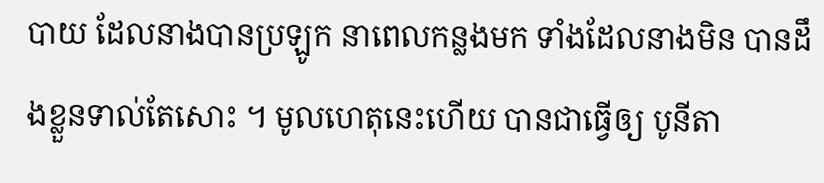បាយ ដែលនាងបានប្រឡូក នាពេលកន្លងមក ទាំងដែលនាងមិន បានដឹងខ្លួនទាល់តែសោះ ។ មូលហេតុនេះហើយ បានជាធ្វើឲ្យ បូនីតា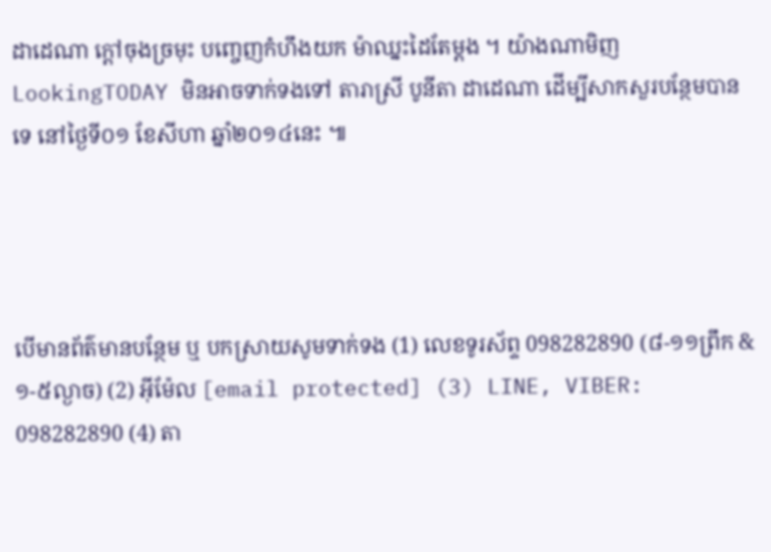ដាដេណា ក្ដៅចុងច្រមុះ បញ្ចេញកំហឹងយក ម៉ាឈ្នះដៃតែម្ដង ។ យ៉ាងណាមិញ LookingTODAY មិនអាចទាក់ទងទៅ តារាស្រី បូនីតា ដាដេណា ដើម្បីសាកសួរបន្ថែមបានទេ នៅថ្ងៃទី០១ ខែសីហា ឆ្នាំ២០១៤នេះ ៕




បើមានព័ត៌មានបន្ថែម ឬ បកស្រាយសូមទាក់ទង (1) លេខទូរស័ព្ទ 098282890 (៨-១១ព្រឹក & ១-៥ល្ងាច) (2) អ៊ីម៉ែល [email protected] (3) LINE, VIBER: 098282890 (4) តា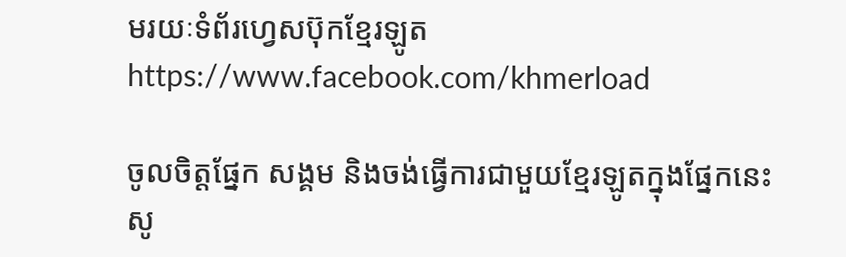មរយៈទំព័រហ្វេសប៊ុកខ្មែរឡូត https://www.facebook.com/khmerload

ចូលចិត្តផ្នែក សង្គម និងចង់ធ្វើការជាមួយខ្មែរឡូតក្នុងផ្នែកនេះ សូ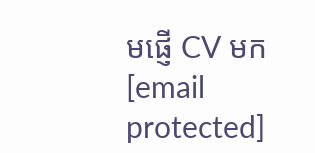មផ្ញើ CV មក [email protected]